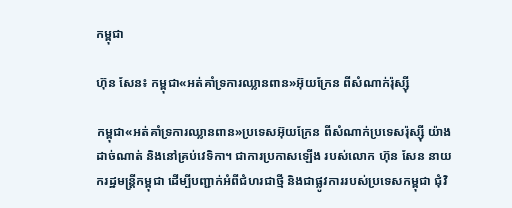កម្ពុជា

ហ៊ុន សែន៖ កម្ពុជា«អត់គាំទ្រការឈ្លានពាន»អ៊ុយក្រែន ពីសំណាក់រ៉ុស្ស៊ី

កម្ពុជា«អត់គាំទ្រការឈ្លានពាន»ប្រទេសអ៊ុយក្រែន ពីសំណាក់ប្រទេសរ៉ុស្ស៊ី យ៉ាងដាច់ណាត់ និងនៅគ្រប់វេទិកា។ ជាការប្រកាសឡើង របស់លោក ហ៊ុន សែន នាយករដ្ឋមន្ត្រីកម្ពុជា ដើម្បីបញ្ជាក់អំពីជំហរជាថ្មី និងជាផ្លូវការរបស់ប្រទេសកម្ពុជា ជុំវិ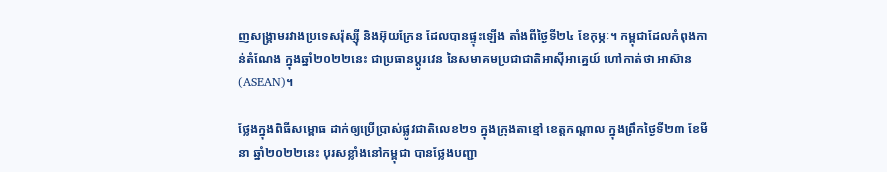ញសង្គ្រាមរវាងប្រទេសរ៉ុស្ស៊ី និងអ៊ុយក្រែន ដែលបានផ្ទុះឡើង តាំងពីថ្ងៃទី២៤ ខែកុម្ភៈ។ កម្ពុជាដែលកំពុងកាន់តំណែង ក្នុងឆ្នាំ២០២២នេះ ជាប្រធានប្ដូរវេន នៃសមាគមប្រជាជាតិអាស៊ីអាគ្នេយ៍ ហៅកាត់ថា អាស៊ាន (ASEAN)។

ថ្លែងក្នុងពិធីសម្ពោធ ដាក់ឲ្យប្រើប្រាស់ផ្លូវជាតិលេខ២១ ក្នុងក្រុងតាខ្មៅ ខេត្តកណ្ដាល ក្នុងព្រឹកថ្ងៃទី២៣ ខែមីនា ឆ្នាំ២០២២នេះ បុរសខ្លាំងនៅកម្ពុជា បានថ្លែងបញ្ជា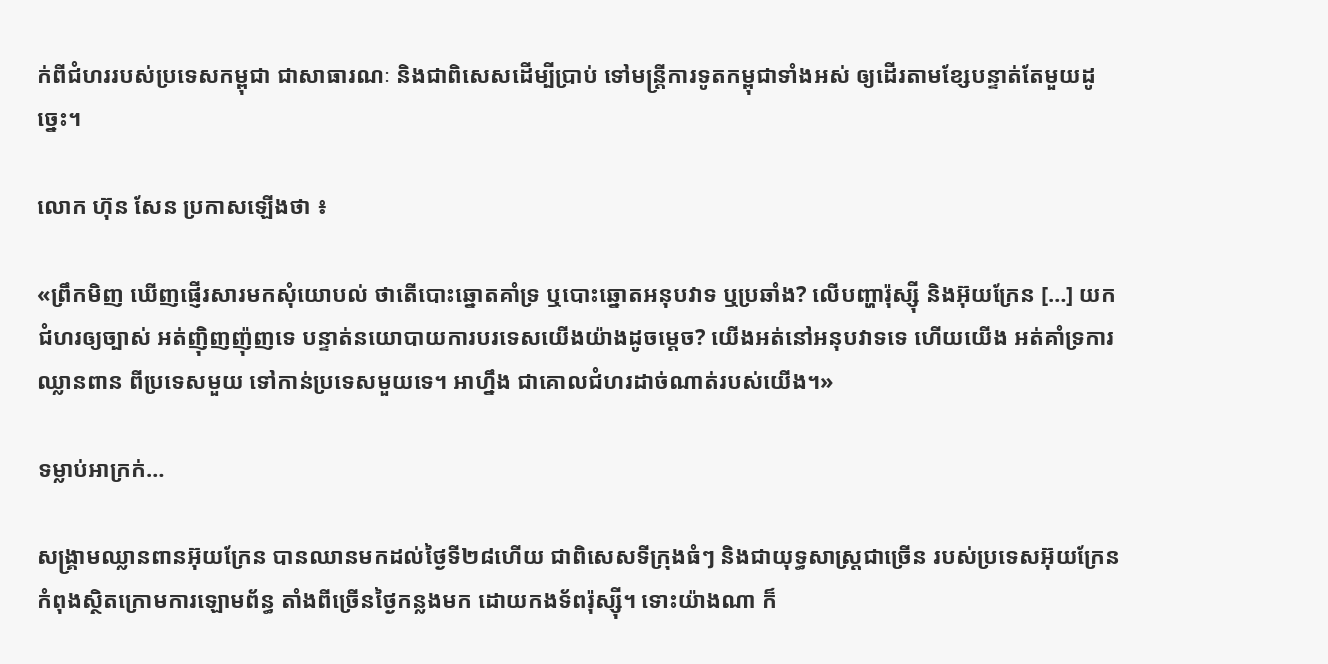ក់ពីជំហររបស់ប្រទេសកម្ពុជា ជាសាធារណៈ និងជាពិសេសដើម្បីប្រាប់ ទៅមន្ត្រីការទូតកម្ពុជាទាំងអស់ ឲ្យដើរតាមខ្សែបន្ទាត់តែមួយដូច្នេះ។

លោក ហ៊ុន សែន ប្រកាសឡើងថា ៖

«ព្រឹកមិញ ឃើញផ្ញើរសារមកសុំយោបល់ ថាតើបោះឆ្នោតគាំទ្រ ឬបោះឆ្នោតអនុបវាទ ឬប្រឆាំង? លើបញ្ហារ៉ុស្ស៊ី និងអ៊ុយក្រែន […] យកជំហរឲ្យច្បាស់ អត់ញ៉ិញញ៉ុញទេ បន្ទាត់នយោបាយការបរទេសយើងយ៉ាងដូចម្ដេច? យើងអត់នៅអនុបវាទទេ ហើយយើង អត់គាំទ្រការឈ្លានពាន ពីប្រទេសមួយ ទៅកាន់ប្រទេសមួយទេ។ អាហ្នឹង ជាគោលជំហរដាច់ណាត់របស់យើង។»

ទម្លាប់អាក្រក់…

សង្គ្រាមឈ្លានពានអ៊ុយក្រែន បានឈានមកដល់ថ្ងៃទី២៨ហើយ ជាពិសេសទីក្រុងធំៗ និងជាយុទ្ធសាស្ត្រជាច្រើន របស់ប្រទេសអ៊ុយក្រែន កំពុងស្ថិតក្រោមការឡោមព័ន្ធ តាំងពីច្រើនថ្ងៃកន្លងមក ដោយកងទ័ពរ៉ុស្ស៊ី។ ទោះយ៉ាងណា ក៏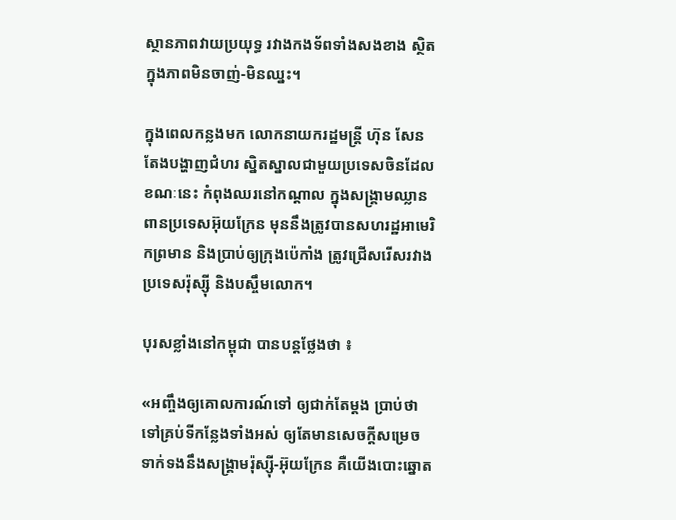ស្ថានភាពវាយប្រយុទ្ធ រវាងកងទ័ពទាំងសងខាង ស្ថិតក្នុងភាពមិនចាញ់-មិនឈ្នះ។

ក្នុងពេលកន្លងមក លោកនាយករដ្ឋមន្ត្រី ហ៊ុន សែន តែងបង្ហាញជំហរ ស្និតស្នាលជាមួយប្រទេសចិនដែលខណៈនេះ កំពុងឈរនៅកណ្ដាល ក្នុងសង្គ្រាមឈ្លានពានប្រទេសអ៊ុយក្រែន មុននឹងត្រូវបានសហរដ្ឋអាមេរិកព្រមាន និងប្រាប់ឲ្យក្រុងប៉េកាំង ត្រូវជ្រើសរើសរវាងប្រទេសរ៉ុស្ស៊ី និងបស្ចឹមលោក។

បុរសខ្លាំងនៅកម្ពុជា បានបន្តថ្លែងថា ៖

«អញ្ចឹងឲ្យគោលការណ៍ទៅ ឲ្យជាក់តែម្ដង ប្រាប់ថា ទៅគ្រប់ទីកន្លែងទាំងអស់ ឲ្យតែមានសេចក្ដីសម្រេច ទាក់ទងនឹងសង្គ្រាមរ៉ុស្ស៊ី-អ៊ុយក្រែន គឺយើងបោះឆ្នោត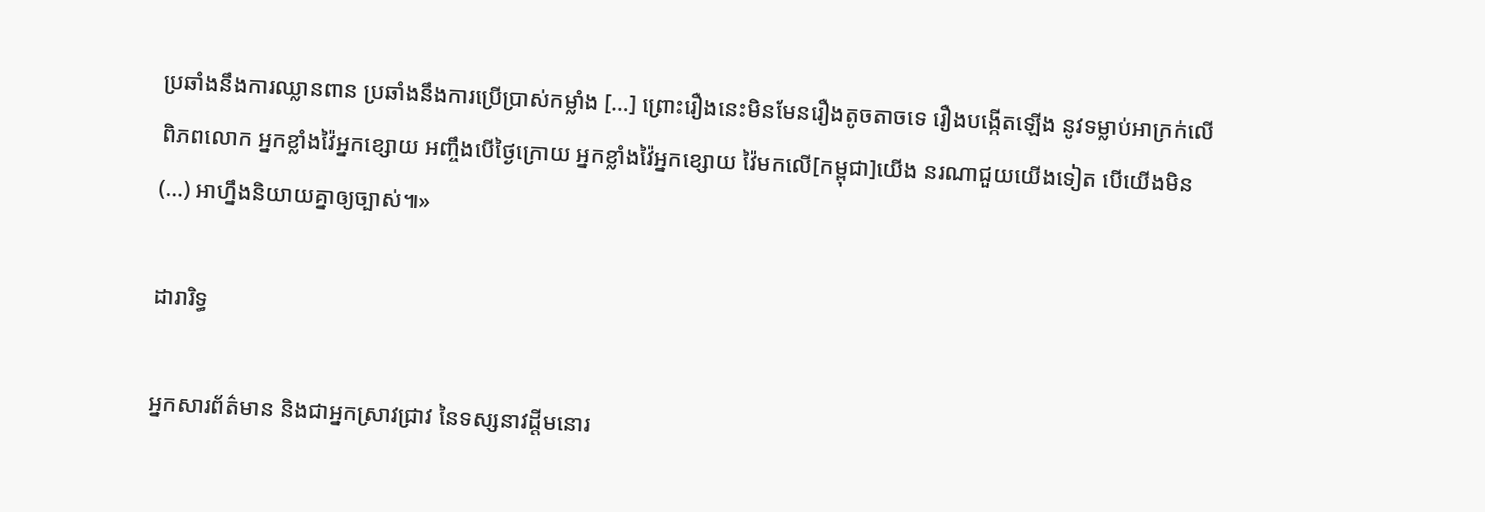ប្រឆាំងនឹងការឈ្លានពាន ប្រឆាំងនឹងការប្រើប្រាស់កម្លាំង […] ព្រោះរឿងនេះមិនមែនរឿងតូចតាចទេ រឿងបង្កើតឡើង នូវទម្លាប់អាក្រក់លើពិភពលោក អ្នកខ្លាំងវ៉ៃអ្នកខ្សោយ អញ្ចឹងបើថ្ងៃក្រោយ អ្នកខ្លាំងវ៉ៃអ្នកខ្សោយ វ៉ៃមកលើ[កម្ពុជា]យើង នរណាជួយយើងទៀត បើយើងមិន (…) អាហ្នឹងនិយាយគ្នាឲ្យច្បាស់៕»

ដារារិទ្ធ

អ្នកសារព័ត៌មាន និងជាអ្នកស្រាវជ្រាវ នៃទស្សនាវដ្ដីមនោរ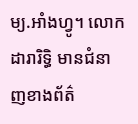ម្យ.អាំងហ្វូ។ លោក ដារារិទ្ធិ មានជំនាញខាងព័ត៌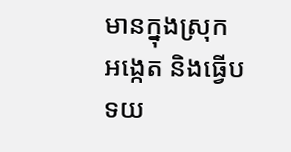មានក្នុងស្រុក អង្កេត និងធ្វើបទយ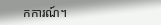កការណ៍។